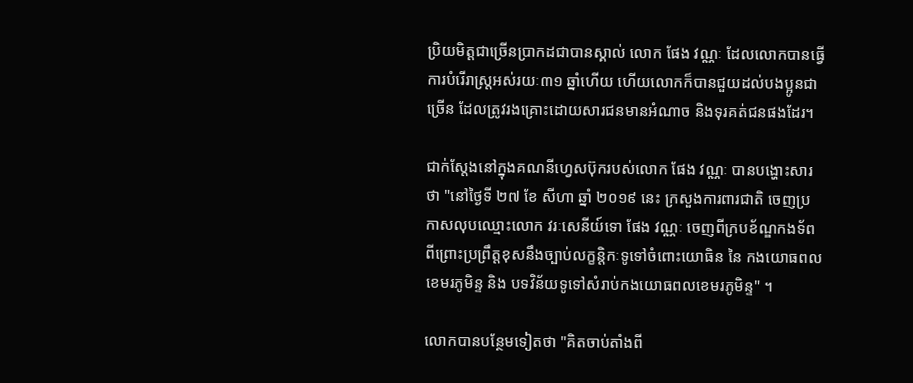ប្រិយមិត្តជាច្រើនប្រាកដជាបានស្គាល់ លោក ផែង វណ្ណៈ ដែលលោកបានធ្វើការបំរើរាស្រ្តអស់រយៈ៣១ ឆ្នាំហើយ ហើយលោកក៏បានជួយដល់បងប្អូនជាច្រើន ដែលត្រូវរងគ្រោះដោយសារជនមានអំណាច និងទុរគត់ជនផងដែរ។

ជាក់ស្តែងនៅក្នុងគណនីហ្វេសប៊ុករបស់លោក ផែង វណ្ណៈ បានបង្ហោះសារថា "នៅថ្ងៃទី ២៧ ខែ សីហា ឆ្នាំ ២០១៩ នេះ ក្រសួងការពារជាតិ ចេញប្រកាសលុបឈ្មោះលោក វរៈសេនីយ៍ទោ ផែង វណ្ណៈ ចេញពីក្របខ័ណ្ឌកងទ័ព ពីព្រោះប្រព្រឹត្តខុសនឹងច្បាប់លក្ខន្តិកៈទូទៅចំពោះយោធិន នៃ កងយោធពលខេមរភូមិន្ទ និង បទវិន័យទូទៅសំរាប់កងយោធពលខេមរភូមិន្ទ" ។

លោកបានបន្ថែមទៀតថា "គិតចាប់តាំងពី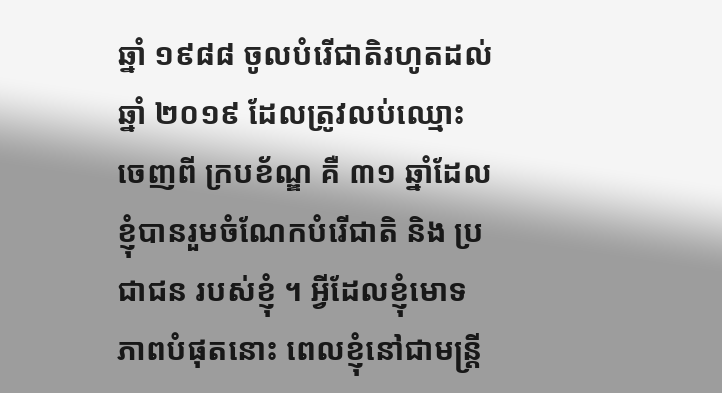ឆ្នាំ ១៩៨៨ ចូលបំរេីជាតិរហូតដល់ឆ្នាំ ២០១៩ ដែលត្រូវលប់ឈ្មោះចេញពី ក្របខ័ណ្ឌ គឺ ៣១ ឆ្នាំដែលខ្ញុំបានរួមចំណែកបំរេីជាតិ និង ប្រជាជន របស់ខ្ញុំ ។ អ្វីដែលខ្ញុំមោទភាពបំផុតនោះ ពេលខ្ញុំនៅជាមន្ត្រី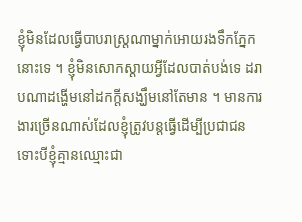ខ្ញុំមិនដែលធ្វេីបាបរាស្ត្រណាម្នាក់អោយរងទឹកភ្នែកនោះទេ ។ ខ្ញុំមិនសោកស្ដាយអ្វីដែលបាត់បង់ទេ ដរាបណាដង្ហើមនៅដកក្ដីសង្ឃឹមនៅតែមាន ។ មានការងារច្រេីនណាស់ដែលខ្ញុំត្រូវបន្តធ្វេីដេីម្បីប្រជាជនទោះបីខ្ញុំគ្មានឈ្មោះជា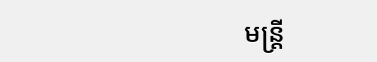មន្ត្រី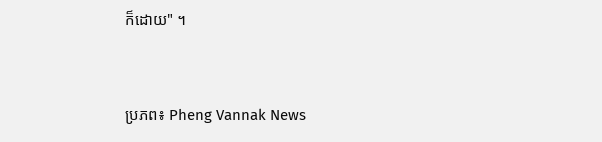ក៏ដោយ" ។



ប្រភព៖ Pheng Vannak News